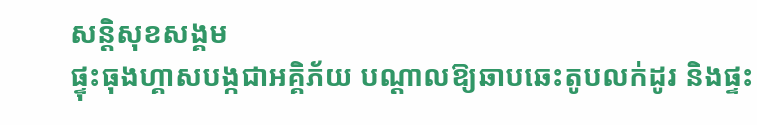សន្តិសុខសង្គម
ផ្ទុះធុងហ្គាសបង្កជាអគ្គិភ័យ បណ្ដាលឱ្យឆាបឆេះតូបលក់ដូរ និងផ្ទះ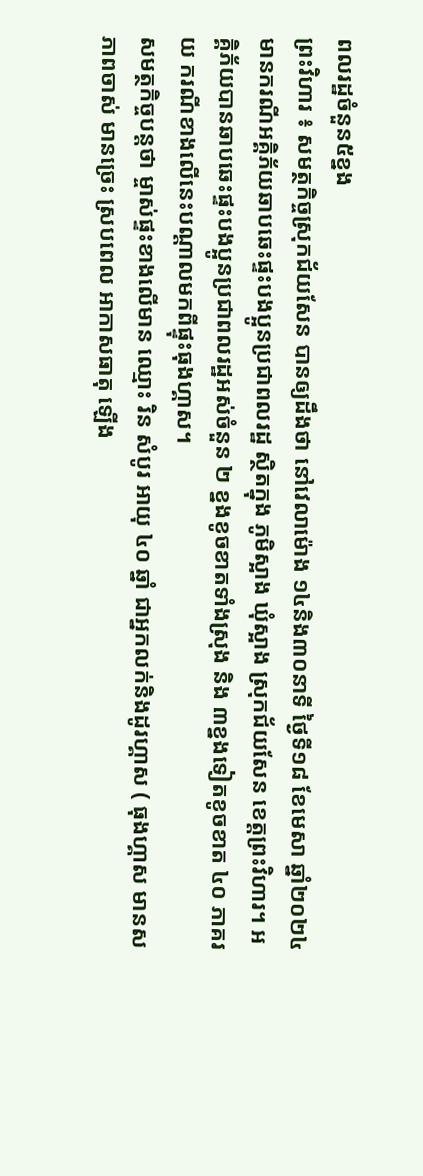ពលរដ្ឋចំនួន៥ខ្នង
ព្រះវិហារ ៖ សមត្ថកិច្ចស្រុកជ័យសែន បានឲ្យដឹងថា នៅវេលាម៉ោង ១៤និង៣០នាទី ថ្ងៃទី១៨ ខែមេសា ឆ្នាំ២០២៤ មានករណីអគ្គិភ័យឆាបឆេះផ្ទះបងប្អូនប្រជាពលរដ្ឋ ស្ថិតក្នុង ភូមិស្អាង ឃុំស្អាង ស្រុកជ័យសែន ខេត្តព្រះវិហារ។ អគ្គិភ័យបានឆាបឆេះផ្ទះបងប្អូនប្រជាពលរដ្ឋអស់ចំនួន ២ ខ្នងខូចខាតទាំងស្រុង និង ៣ខ្នងទៀតខូចខាត ៤០ ភាគរយ ករណីខាងលើនេះបណ្ដាលមកពីផ្ទុះធុងហ្គាស។
សមត្ថកិច្ចបន្តថា ម្ចាស់ផ្ទះខាងលើមាន ឈ្មោះ រិន សំបូរ អាយុ ៤០ ឆ្នាំ ជាអ្នកលក់និងដូរហ្គាស ( ធុងហ្គាស មានសភាពចាស់ មានច្រេះ ស្របពេល អាកាសធាតុ ឡើង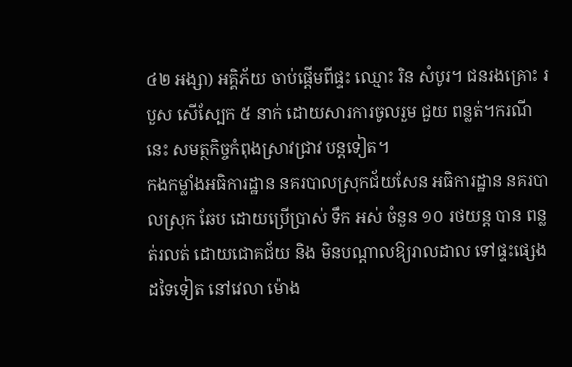៤២ អង្សា) អគ្គិភ័យ ចាប់ផ្តើមពីផ្ទះ ឈ្មោះ រិន សំបូរ។ ជនរងគ្រោះ របួស សើស្បែក ៥ នាក់ ដោយសារការចូលរួម ជួយ ពន្លត់។ករណីនេះ សមត្ថកិច្ចកំពុងស្រាវជ្រាវ បន្តទៀត។
កងកម្លាំងអធិការដ្ឋាន នគរបាលស្រុកជ័យសែន អធិការដ្ឋាន នគរបាលស្រុក ឆែប ដោយប្រើប្រាស់ ទឹក អស់ ចំនួន ១០ រថយន្ត បាន ពន្លត់រលត់ ដោយជោគជ័យ និង មិនបណ្តាលឱ្យរាលដាល ទៅផ្ទះផ្សេងដទៃទៀត នៅវេលា ម៉ោង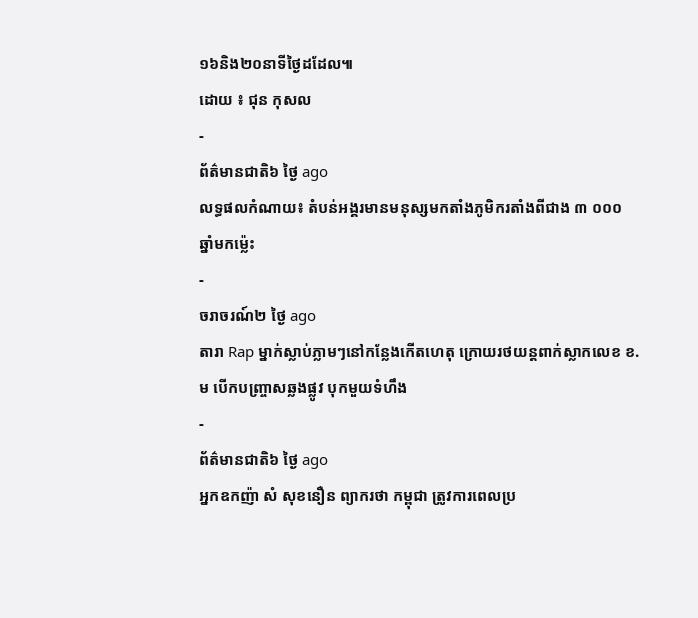១៦និង២០នាទីថ្ងៃដដែល៕
ដោយ ៖ ជុន កុសល
-
ព័ត៌មានជាតិ៦ ថ្ងៃ ago
លទ្ធផលកំណាយ៖ តំបន់អង្គរមានមនុស្សមកតាំងភូមិករតាំងពីជាង ៣ ០០០ ឆ្នាំមកម្ល៉េះ
-
ចរាចរណ៍២ ថ្ងៃ ago
តារា Rap ម្នាក់ស្លាប់ភ្លាមៗនៅកន្លែងកើតហេតុ ក្រោយរថយន្ដពាក់ស្លាកលេខ ខ.ម បើកបញ្ច្រាសឆ្លងផ្លូវ បុកមួយទំហឹង
-
ព័ត៌មានជាតិ៦ ថ្ងៃ ago
អ្នកឧកញ៉ា សំ សុខនឿន ព្យាករថា កម្ពុជា ត្រូវការពេលប្រ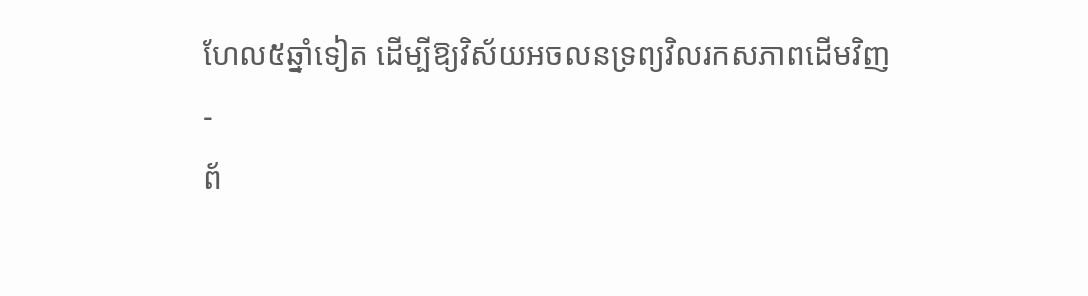ហែល៥ឆ្នាំទៀត ដើម្បីឱ្យវិស័យអចលនទ្រព្យវិលរកសភាពដើមវិញ
-
ព័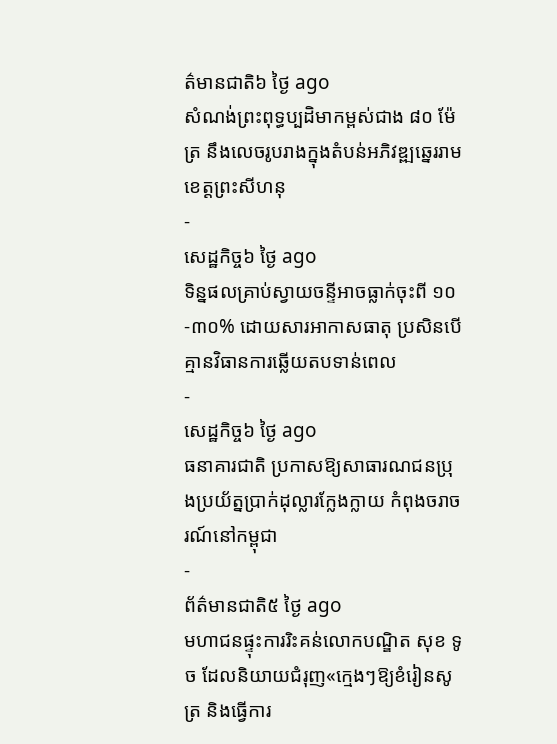ត៌មានជាតិ៦ ថ្ងៃ ago
សំណង់ព្រះពុទ្ធប្បដិមាកម្ពស់ជាង ៨០ ម៉ែត្រ នឹងលេចរូបរាងក្នុងតំបន់អភិវឌ្ឍឆ្នេររាមខេត្តព្រះសីហនុ
-
សេដ្ឋកិច្ច៦ ថ្ងៃ ago
ទិន្នផលគ្រាប់ស្វាយចន្ទីអាចធ្លាក់ចុះពី ១០-៣០% ដោយសារអាកាសធាតុ ប្រសិនបើគ្មានវិធានការឆ្លើយតបទាន់ពេល
-
សេដ្ឋកិច្ច៦ ថ្ងៃ ago
ធនាគារជាតិ ប្រកាសឱ្យសាធារណជនប្រុងប្រយ័ត្នប្រាក់ដុល្លារក្លែងក្លាយ កំពុងចរាចរណ៍នៅកម្ពុជា
-
ព័ត៌មានជាតិ៥ ថ្ងៃ ago
មហាជនផ្ទុះការរិះគន់លោកបណ្ឌិត សុខ ទូច ដែលនិយាយជំរុញ«ក្មេងៗឱ្យខំរៀនសូត្រ និងធ្វើការ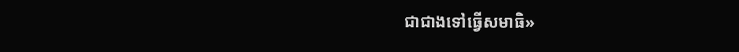ជាជាងទៅធ្វើសមាធិ»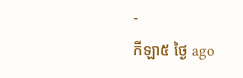-
កីឡា៥ ថ្ងៃ ago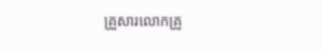គ្រួសារលោកគ្រូ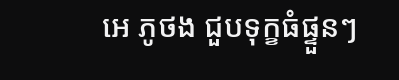អេ ភូថង ជួបទុក្ខធំផ្ទួនៗ